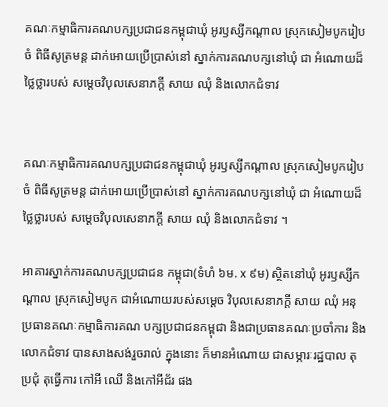គណៈកម្មាធិការគណបក្សប្រជាជនកម្ពុជាឃុំ អូរឫស្សីកណ្ដាល ស្រុកសៀមបូករៀបចំ ពិធីសូត្រមន្ត ដាក់អោយប្រើប្រាស់នៅ ស្នាក់ការគណបក្សនៅឃុំ ជា អំណោយដ៏ថ្លៃថ្លារបស់ សម្តេចវិបុលសេនាភក្តី សាយ ឈុំ និងលោកជំទាវ


គណៈកម្មាធិការគណបក្សប្រជាជនកម្ពុជាឃុំ អូរឫស្សីកណ្ដាល ស្រុកសៀមបូករៀបចំ ពិធីសូត្រមន្ត ដាក់អោយប្រើប្រាស់នៅ ស្នាក់ការគណបក្សនៅឃុំ ជា អំណោយដ៏ថ្លៃថ្លារបស់ សម្តេចវិបុលសេនាភក្តី សាយ ឈុំ និងលោកជំទាវ ។

អាគារស្នាក់ការគណបក្សប្រជាជន កម្ពុជា(ទំហំ ៦ម. x ៩ម) ស្ថិតនៅឃុំ អូរឫស្សីកណ្ដាល ស្រុកសៀមបូក ជាអំណោយរបស់សម្តេច វិបុលសេនាភក្តី សាយ ឈុំ អនុប្រធានគណៈកម្មាធិការគណ បក្សប្រជាជនកម្ពុជា និងជាប្រធានគណៈប្រចាំការ និងលោកជំទាវ បានសាងសង់រួចរាល់ ក្នុងនោះ ក៏មានអំណោយ ជាសម្ភារៈរដ្ឋបាល តុប្រជុំ តុធ្វើការ កៅអី ឈើ និងកៅអីជ័រ ផង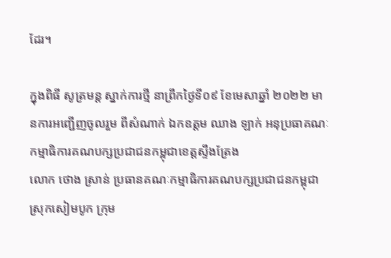ដែរ។

ក្នុងពិធី សូត្រមន្ត ស្នាក់ការថ្មី នាព្រឹកថ្ងៃទី០៩ ខែមេសាឆ្នាំ ២០២២ មានការអញ្ជើញចូលរួម ពីសំណាក់ ឯកឧត្តម ឈាង ឡាក់ អនុប្រធាគណៈកម្មាធិការគណបក្សប្រជាជនកម្ពុជាខេត្តស្ទឹងត្រែង
លោក ថោង ស្រាន់ ប្រធានគណៈកម្មាធិការគណបក្សប្រជាជនកម្ពុជា ស្រុកសៀមបូក ក្រុម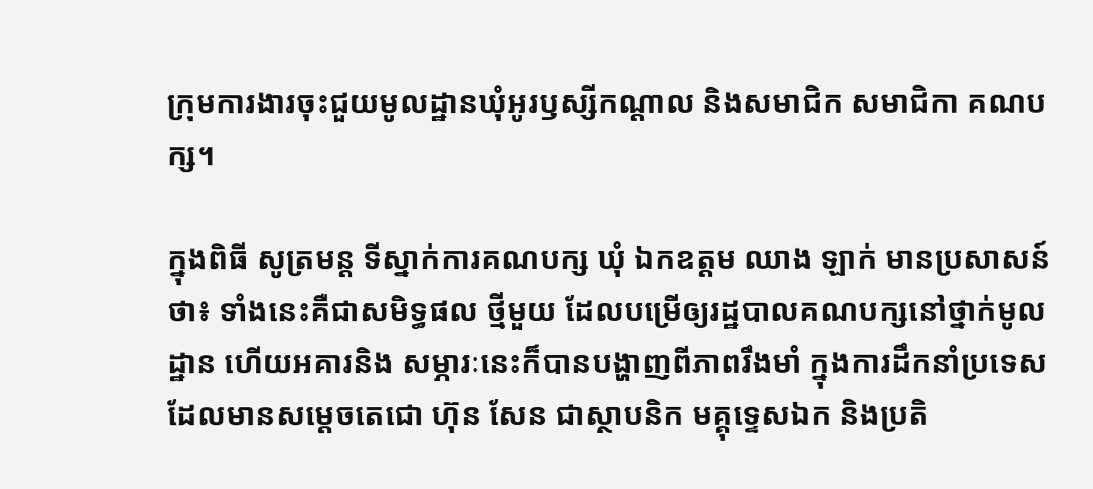ក្រុមការងារចុះជួយមូលដ្ឋានឃុំអូរឫស្សីកណ្ដាល និងសមាជិក សមាជិកា គណបក្ស។

ក្នុងពិធី សូត្រមន្ត ទីស្នាក់ការគណបក្ស ឃុំ ឯកឧត្ដម ឈាង ឡាក់ មានប្រសាសន៍ថា៖ ទាំងនេះគឺជាសមិទ្ធផល ថ្មីមួយ ដែលបម្រើឲ្យរដ្ឋបាលគណបក្សនៅថ្នាក់មូលដ្ឋាន ហើយអគារនិង សម្ភារៈនេះក៏បានបង្ហាញពីភាពរឹងមាំ ក្នុងការដឹកនាំប្រទេស ដែលមានសម្តេចតេជោ ហ៊ុន សែន ជាស្ថាបនិក មគ្គុទេ្ទសឯក និងប្រតិ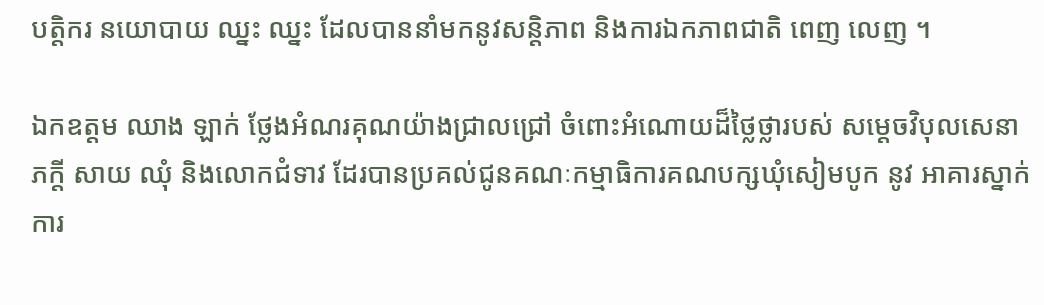បត្តិករ នយោបាយ ឈ្នះ ឈ្នះ ដែលបាននាំមកនូវសន្តិភាព និងការឯកភាពជាតិ ពេញ លេញ ។

ឯកឧត្តម ឈាង ឡាក់ ថ្លែងអំណរគុណយ៉ាងជ្រាលជ្រៅ ចំពោះអំណោយដ៏ថ្លៃថ្លារបស់ សម្តេចវិបុលសេនាភក្តី សាយ ឈុំ និងលោកជំទាវ ដែរបានប្រគល់ជូនគណៈកម្មាធិការគណបក្សឃុំសៀមបូក នូវ អាគារស្នាក់ការ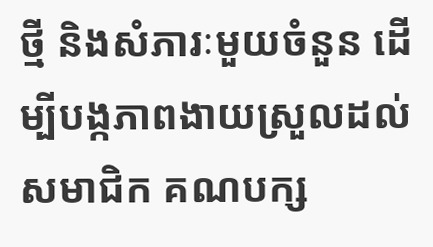ថ្មី និងសំភារៈមួយចំនួន ដើម្បីបង្កភាពងាយស្រួលដល់សមាជិក គណបក្ស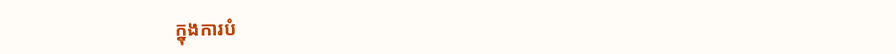ក្នុងការបំ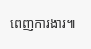ពេញការងារ៕